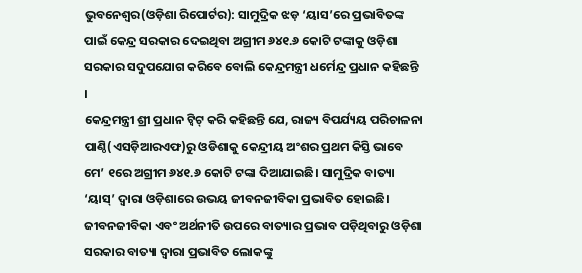ଭୁବନେଶ୍ୱର(ଓଡ଼ିଶା ରିପୋର୍ଟର): ସାମୁଦ୍ରିକ ଝଡ଼ ‘ୟାସ’ରେ ପ୍ରଭାବିତଙ୍କ ପାଇଁ କେନ୍ଦ୍ର ସରକାର ଦେଇଥିବା ଅଗ୍ରୀମ ୬୪୧.୬ କୋଟି ଟଙ୍କାକୁ ଓଡ଼ିଶା ସରକାର ସଦୁପଯୋଗ କରିବେ ବୋଲି କେନ୍ଦ୍ରମନ୍ତ୍ରୀ ଧର୍ମେନ୍ଦ୍ର ପ୍ରଧାନ କହିଛନ୍ତି ।
କେନ୍ଦ୍ରମନ୍ତ୍ରୀ ଶ୍ରୀ ପ୍ରଧାନ ଟ୍ୱିଟ୍ କରି କହିଛନ୍ତି ଯେ, ରାଜ୍ୟ ବିପର୍ଯ୍ୟୟ ପରିଚାଳନା ପାଣ୍ଠି(ଏସଡ଼ିଆରଏଫ)ରୁ ଓଡିଶାକୁ କେନ୍ଦ୍ରୀୟ ଅଂଶର ପ୍ରଥମ କିସ୍ତି ଭାବେ ମେ’ ୧ରେ ଅଗ୍ରୀମ ୬୪୧.୬ କୋଟି ଟଙ୍କା ଦିଆଯାଇଛି। ସାମୁଦ୍ରିକ ବାତ୍ୟା ‘ୟାସ୍’ ଦ୍ୱାରା ଓଡ଼ିଶାରେ ଉଭୟ ଜୀବନଜୀବିକା ପ୍ରଭାବିତ ହୋଇଛି। ଜୀବନଜୀବିକା ଏବଂ ଅର୍ଥନୀତି ଉପରେ ବାତ୍ୟାର ପ୍ରଭାବ ପଡ଼ିଥିବାରୁ ଓଡ଼ିଶା ସରକାର ବାତ୍ୟା ଦ୍ୱାରା ପ୍ରଭାବିତ ଲୋକଙ୍କୁ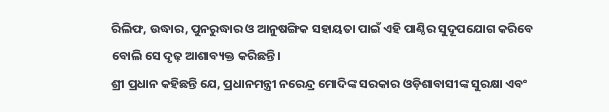ରିଲିଫ, ଉଦ୍ଧାର, ପୁନରୁଦ୍ଧାର ଓ ଆନୁଷଙ୍ଗିକ ସହାୟତା ପାଇଁ ଏହି ପାଣ୍ଠିର ସୁଦୂପଯୋଗ କରିବେ ବୋଲି ସେ ଦୃଢ଼ ଆଶାବ୍ୟକ୍ତ କରିଛନ୍ତି।
ଶ୍ରୀ ପ୍ରଧାନ କହିଛନ୍ତି ଯେ, ପ୍ରଧାନମନ୍ତ୍ରୀ ନରେନ୍ଦ୍ର ମୋଦିଙ୍କ ସରକାର ଓଡ଼ିଶାବାସୀଙ୍କ ସୁରକ୍ଷା ଏବଂ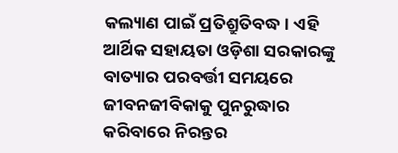କଲ୍ୟାଣ ପାଇଁ ପ୍ରତିଶ୍ରୁତିବଦ୍ଧ। ଏହି ଆର୍ଥିକ ସହାୟତା ଓଡ଼ିଶା ସରକାରଙ୍କୁ ବାତ୍ୟାର ପରବର୍ତ୍ତୀ ସମୟରେ ଜୀବନଜୀବିକାକୁ ପୁନରୁଦ୍ଧାର କରିବାରେ ନିରନ୍ତର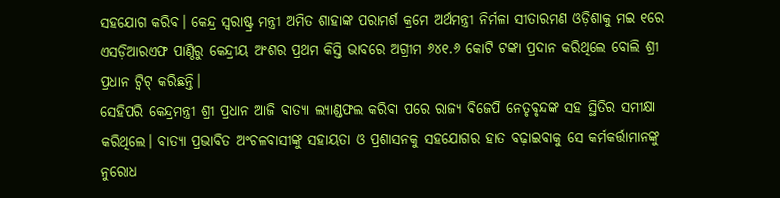ସହଯୋଗ କରିବ। କେନ୍ଦ୍ର ସ୍ୱରାଷ୍ଟ୍ର ମନ୍ତ୍ରୀ ଅମିତ ଶାହାଙ୍କ ପରାମର୍ଶ କ୍ରମେ ଅର୍ଥମନ୍ତ୍ରୀ ନିର୍ମଳା ସୀତାରମଣ ଓଡ଼ିଶାକୁ ମଇ ୧ରେ ଏସଡ଼ିଆରଏଫ ପାଣ୍ଠିରୁ କେନ୍ଦ୍ରୀୟ ଅଂଶର ପ୍ରଥମ କିସ୍ତି ଭାବରେ ଅଗ୍ରୀମ ୬୪୧.୬ କୋଟି ଟଙ୍କା ପ୍ରଦାନ କରିଥିଲେ ବୋଲି ଶ୍ରୀ ପ୍ରଧାନ ଟ୍ୱିଟ୍ କରିଛନ୍ତି।
ସେହିପରି କେନ୍ଦ୍ରମନ୍ତ୍ରୀ ଶ୍ରୀ ପ୍ରଧାନ ଆଜି ବାତ୍ୟା ଲ୍ୟାଣ୍ଡଫଲ କରିବା ପରେ ରାଜ୍ୟ ବିଜେପି ନେତୃବୃନ୍ଦଙ୍କ ସହ ସ୍ଥିତିର ସମୀକ୍ଷା କରିଥିଲେ। ବାତ୍ୟା ପ୍ରଭାବିତ ଅଂଚଳବାସୀଙ୍କୁ ସହାୟତା ଓ ପ୍ରଶାସନକୁ ସହଯୋଗର ହାତ ବଢ଼ାଇବାକୁ ସେ କର୍ମକର୍ତ୍ତାମାନଙ୍କୁ ନୁରୋଧ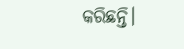କରିଛନ୍ତି।